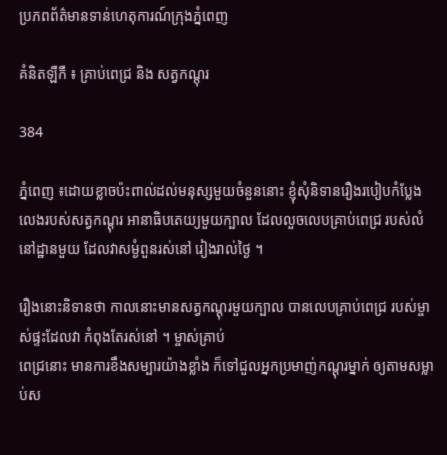ប្រភពព័ត៌មានទាន់ហេតុការណ៍ក្រុងភ្នំពេញ

គំនិតឡឺកឺ ៖ គ្រាប់ពេជ្រ និង សត្វកណ្ដុរ

384

ភ្នំពេញ ៖ដោយខ្លាចប៉ះពាល់ដល់មនុស្សមួយចំនួននោះ ខ្ញុំសុំនិទានរឿងរបៀបកំប្លែង លេងរបស់សត្វកណ្ដុរ អានាធិបតេយ្យមួយក្បាល ដែលលួចលេបគ្រាប់ពេជ្រ របស់លំនៅដ្ឋានមួយ ដែលវាសម្ងំពួនរស់នៅ រៀងរាល់ថ្ងៃ ។

រឿងនោះនិទានថា កាលនោះមានសត្វកណ្ដុរមួយក្បាល បានលេបគ្រាប់ពេជ្រ របស់ម្ចាស់ផ្ទះដែលវា កំពុងតែរស់នៅ ។ ម្ចាស់គ្រាប់
ពេជ្រនោះ មានការខឹងសម្បារយ៉ាងខ្លាំង ក៏ទៅជួលអ្នកប្រមាញ់កណ្ដុរម្នាក់ ឲ្យតាមសម្លាប់ស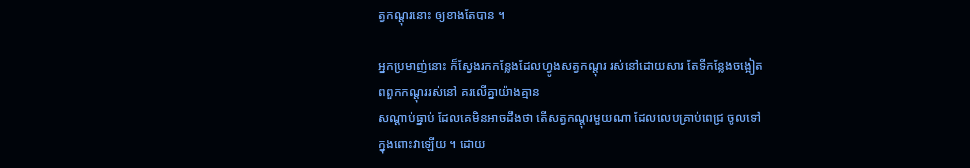ត្វកណ្ដុរនោះ ឲ្យខាងតែបាន ។

អ្នកប្រមាញ់នោះ ក៏ស្វែងរកកន្លែងដែលហ្វូងសត្វកណ្ដុរ រស់នៅដោយសារ តែទីកន្លែងចង្អៀត ពពួកកណ្ដុររស់នៅ គរលើគ្នាយ៉ាងគ្មាន
សណ្ដាប់ធ្នាប់ ដែលគេមិនអាចដឹងថា តើសត្វកណ្ដុរមួយណា ដែលលេបគ្រាប់ពេជ្រ ចូលទៅក្នុងពោះវាឡើយ ។ ដោយ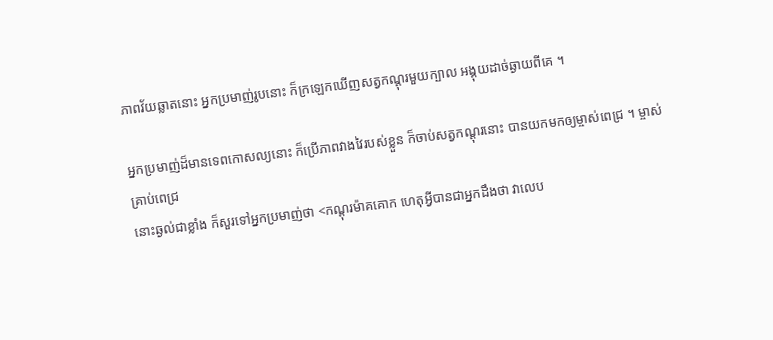ភាពវ័យឆ្លាតនោះ អ្នកប្រមាញ់រូបនោះ ក៏ក្រឡេកឃើញសត្វកណ្ដុរមួយក្បាល អង្គុយដាច់ឆ្ងាយពីគេ ។

អ្នកប្រមាញ់ដ៏មានទេពកោសល្យនោះ ក៏ប្រើភាពវាងវៃរបស់ខ្លួន ក៏ចាប់សត្វកណ្ដុរនោះ បានយកមកឲ្យម្ចាស់ពេជ្រ ។ ម្ចាស់គ្រាប់ពេជ្រ
នោះឆ្ងល់ជាខ្លាំង ក៏សួរទៅអ្នកប្រមាញ់ថា <កណ្ដុរម៉ាគគោក ហេតុអ្វីបានជាអ្នកដឹងថា វាលេប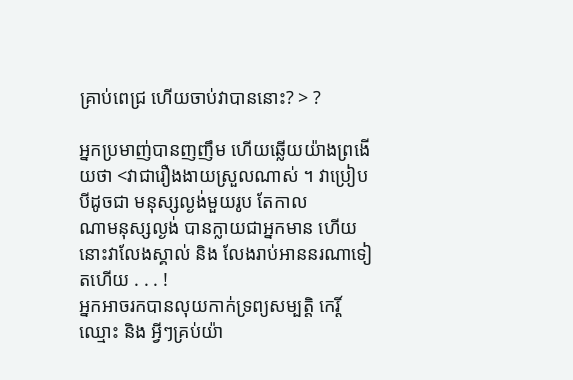គ្រាប់ពេជ្រ ហើយចាប់វាបាននោះ? > ?

អ្នកប្រមាញ់បានញញឹម ហើយឆ្លើយយ៉ាងព្រងើយថា <វាជារឿងងាយស្រួលណាស់ ។ វាប្រៀបបីដូចជា មនុស្សល្ងង់មួយរូប តែកាល
ណាមនុស្សល្ងង់ បានក្លាយជាអ្នកមាន ហើយនោះវាលែងស្គាល់ និង លែងរាប់អាននរណាទៀតហើយ . . . !
អ្នកអាចរកបានលុយកាក់ទ្រព្យសម្បត្តិ កេរ្តិ៍ឈ្មោះ និង អ្វីៗគ្រប់យ៉ា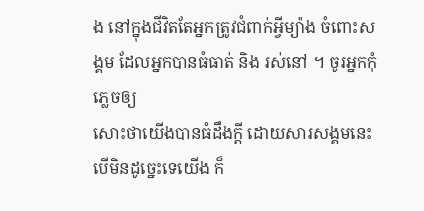ង នៅក្នុងជីវិតតែអ្នកត្រូវជំពាក់អ្វីម្យ៉ាង ចំពោះសង្គម ដែលអ្នកបានធំធាត់ និង រស់នៅ ។ ចូរអ្នកកុំភ្លេចឲ្យ
សោះថាយើងបានធំដឹងក្ដី ដោយសារសង្គមនេះ បើមិនដូច្នេះទេយើង ក៏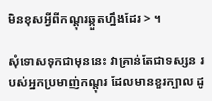មិនខុសអ្វីពីកណ្ដុរឆ្កួតហ្នឹងដែរ > ។

សុំទោសទុកជាមុននេះ វាគ្រាន់តែជាទស្សន របស់អ្នកប្រមាញ់កណ្ដុរ ដែលមានខួរក្បាល ដូ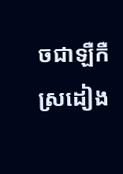ចជាឡឺកឺស្រដៀង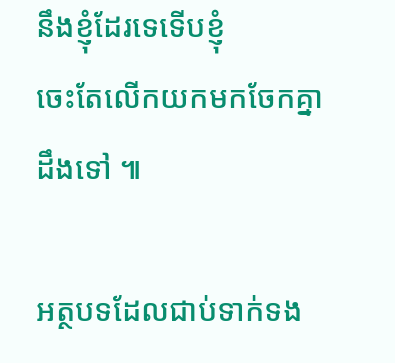នឹងខ្ញុំដែរទេទើបខ្ញុំ
ចេះតែលើកយកមកចែកគ្នាដឹងទៅ ៕

អត្ថបទដែលជាប់ទាក់ទង